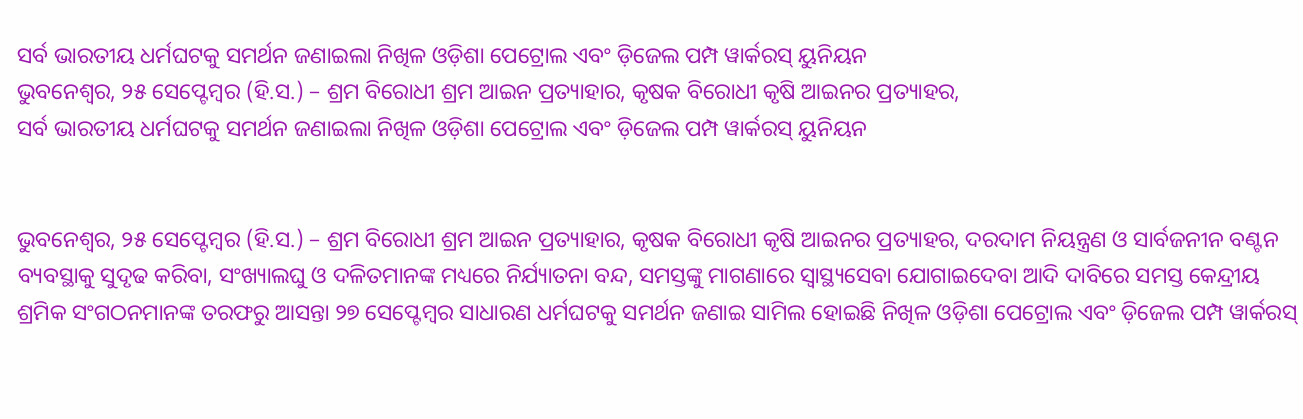ସର୍ବ ଭାରତୀୟ ଧର୍ମଘଟକୁ ସମର୍ଥନ ଜଣାଇଲା ନିଖିଳ ଓଡ଼ିଶା ପେଟ୍ରୋଲ ଏବଂ ଡ଼ିଜେଲ ପମ୍ପ ୱାର୍କରସ୍ ୟୁନିୟନ
ଭୁବନେଶ୍ୱର, ୨୫ ସେପ୍ଟେମ୍ବର (ହି.ସ.) – ଶ୍ରମ ବିରୋଧୀ ଶ୍ରମ ଆଇନ ପ୍ରତ୍ୟାହାର, କୃଷକ ବିରୋଧୀ କୃଷି ଆଇନର ପ୍ରତ୍ୟାହର,
ସର୍ବ ଭାରତୀୟ ଧର୍ମଘଟକୁ ସମର୍ଥନ ଜଣାଇଲା ନିଖିଳ ଓଡ଼ିଶା ପେଟ୍ରୋଲ ଏବଂ ଡ଼ିଜେଲ ପମ୍ପ ୱାର୍କରସ୍ ୟୁନିୟନ


ଭୁବନେଶ୍ୱର, ୨୫ ସେପ୍ଟେମ୍ବର (ହି.ସ.) – ଶ୍ରମ ବିରୋଧୀ ଶ୍ରମ ଆଇନ ପ୍ରତ୍ୟାହାର, କୃଷକ ବିରୋଧୀ କୃଷି ଆଇନର ପ୍ରତ୍ୟାହର, ଦରଦାମ ନିୟନ୍ତ୍ରଣ ଓ ସାର୍ବଜନୀନ ବଣ୍ଟନ ବ୍ୟବସ୍ଥାକୁ ସୁଦୃଢ କରିବା, ସଂଖ୍ୟାଲଘୁ ଓ ଦଳିତମାନଙ୍କ ମଧ୍ୟରେ ନିର୍ଯ୍ୟାତନା ବନ୍ଦ, ସମସ୍ତଙ୍କୁ ମାଗଣାରେ ସ୍ୱାସ୍ଥ୍ୟସେବା ଯୋଗାଇଦେବା ଆଦି ଦାବିରେ ସମସ୍ତ କେନ୍ଦ୍ରୀୟ ଶ୍ରମିକ ସଂଗଠନମାନଙ୍କ ତରଫରୁ ଆସନ୍ତା ୨୭ ସେପ୍ଟେମ୍ବର ସାଧାରଣ ଧର୍ମଘଟକୁ ସମର୍ଥନ ଜଣାଇ ସାମିଲ ହୋଇଛି ନିଖିଳ ଓଡ଼ିଶା ପେଟ୍ରୋଲ ଏବଂ ଡ଼ିଜେଲ ପମ୍ପ ୱାର୍କରସ୍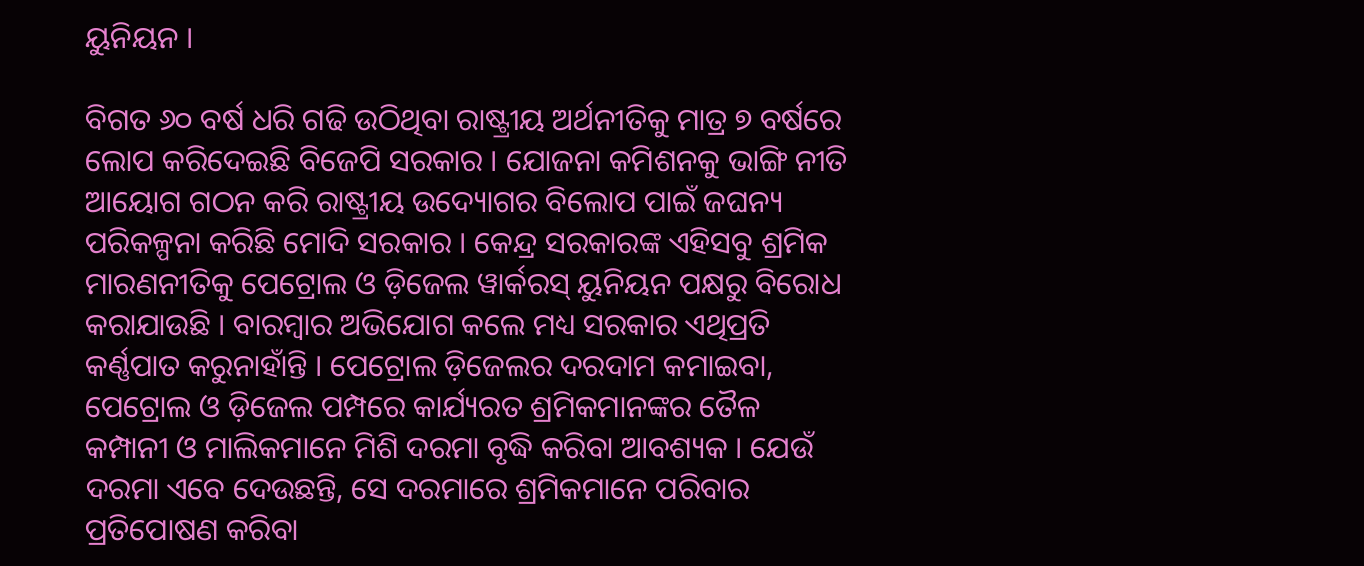ୟୁନିୟନ ।

ବିଗତ ୬୦ ବର୍ଷ ଧରି ଗଢି ଉଠିଥିବା ରାଷ୍ଟ୍ରୀୟ ଅର୍ଥନୀତିକୁ ମାତ୍ର ୭ ବର୍ଷରେ ଲୋପ କରିଦେଇଛି ବିଜେପି ସରକାର । ଯୋଜନା କମିଶନକୁ ଭାଙ୍ଗି ନୀତି ଆୟୋଗ ଗଠନ କରି ରାଷ୍ଟ୍ରୀୟ ଉଦ୍ୟୋଗର ବିଲୋପ ପାଇଁ ଜଘନ୍ୟ ପରିକଳ୍ପନା କରିଛି ମୋଦି ସରକାର । କେନ୍ଦ୍ର ସରକାରଙ୍କ ଏହିସବୁ ଶ୍ରମିକ ମାରଣନୀତିକୁ ପେଟ୍ରୋଲ ଓ ଡ଼ିଜେଲ ୱାର୍କରସ୍ ୟୁନିୟନ ପକ୍ଷରୁ ବିରୋଧ କରାଯାଉଛି । ବାରମ୍ବାର ଅଭିଯୋଗ କଲେ ମଧ୍ୟ ସରକାର ଏଥିପ୍ରତି କର୍ଣ୍ଣପାତ କରୁନାହାଁନ୍ତି । ପେଟ୍ରୋଲ ଡ଼ିଜେଲର ଦରଦାମ କମାଇବା, ପେଟ୍ରୋଲ ଓ ଡ଼ିଜେଲ ପମ୍ପରେ କାର୍ଯ୍ୟରତ ଶ୍ରମିକମାନଙ୍କର ତୈଳ କମ୍ପାନୀ ଓ ମାଲିକମାନେ ମିଶି ଦରମା ବୃଦ୍ଧି କରିବା ଆବଶ୍ୟକ । ଯେଉଁ ଦରମା ଏବେ ଦେଉଛନ୍ତି, ସେ ଦରମାରେ ଶ୍ରମିକମାନେ ପରିବାର ପ୍ରତିପୋଷଣ କରିବା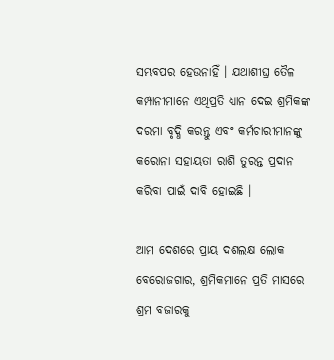ସମ୍ଭବପର ହେଉନାହିଁ । ଯଥାଶୀଘ୍ର ତୈଳ କମ୍ପାନୀମାନେ ଏଥିପ୍ରତି ଧ୍ୟାନ ଦେଇ ଶ୍ରମିକଙ୍କ ଦରମା ବୃଦ୍ଧି କରନ୍ତୁ ଏବଂ କର୍ମଚାରୀମାନଙ୍କୁ କରୋନା ସହାୟତା ରାଶି ତୁରନ୍ତ ପ୍ରଦାନ କରିବା ପାଇଁ ଦାବି ହୋଇଛି ।

ଆମ ଦେଶରେ ପ୍ରାୟ ଦଶଲକ୍ଷ ଲୋକ ବେରୋଜଗାର, ଶ୍ରମିକମାନେ ପ୍ରତି ମାସରେ ଶ୍ରମ ବଜାରକୁ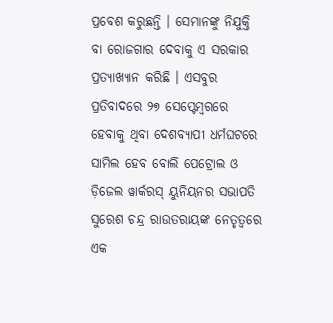ପ୍ରବେଶ କରୁଛନ୍ତି । ସେମାନଙ୍କୁ ନିଯୁକ୍ତି ବା ରୋଜଗାର ଦେବାକୁ ଏ ସରକାର ପ୍ରତ୍ୟାଖ୍ୟାନ କରିଛି । ଏସବୁର ପ୍ରତିବାଦରେ ୨୭ ସେପ୍ଟେମ୍ବରରେ ହେବାକୁ ଥିବା ଦେଶବ୍ୟାପୀ ଧର୍ମଘଟରେ ସାମିଲ ହେବ ବୋଲି ପେଟ୍ରୋଲ ଓ ଡ଼ିଜେଲ ୱାର୍କରସ୍ ୟୁନିୟନର ସଭାପତି ସୁରେଶ ଚନ୍ଦ୍ର ରାଉତରାୟଙ୍କ ନେତୃତ୍ୱରେ ଏକ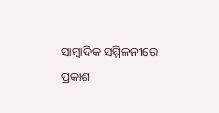ସାମ୍ବାଦିକ ସମ୍ମିଳନୀରେ ପ୍ରକାଶ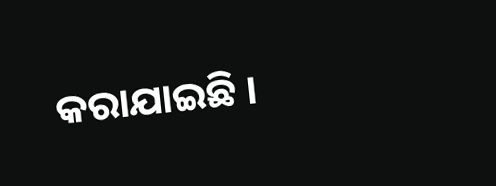କରାଯାଇଛି ।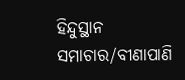ହିନ୍ଦୁସ୍ଥାନ ସମାଚାର/ବୀଣାପାଣି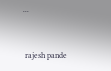...


 rajesh pande